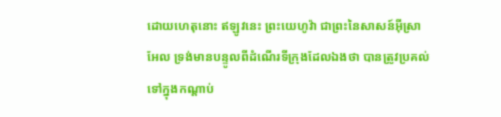ដោយហេតុនោះ ឥឡូវនេះ ព្រះយេហូវ៉ា ជាព្រះនៃសាសន៍អ៊ីស្រាអែល ទ្រង់មានបន្ទូលពីដំណើរទីក្រុងដែលឯងថា បានត្រូវប្រគល់ទៅក្នុងកណ្តាប់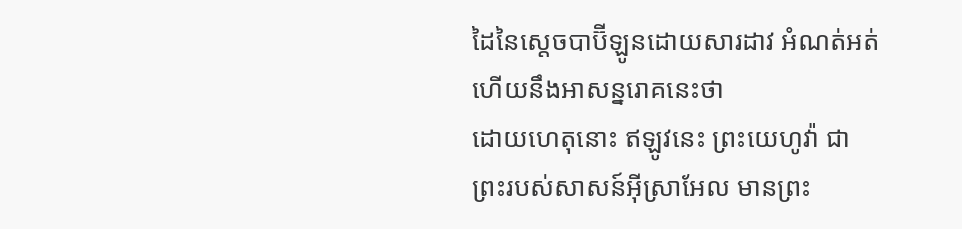ដៃនៃស្តេចបាប៊ីឡូនដោយសារដាវ អំណត់អត់ ហើយនឹងអាសន្នរោគនេះថា
ដោយហេតុនោះ ឥឡូវនេះ ព្រះយេហូវ៉ា ជាព្រះរបស់សាសន៍អ៊ីស្រាអែល មានព្រះ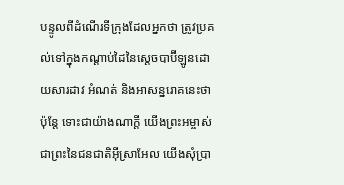បន្ទូលពីដំណើរទីក្រុងដែលអ្នកថា ត្រូវប្រគល់ទៅក្នុងកណ្ដាប់ដៃនៃស្តេចបាប៊ីឡូនដោយសារដាវ អំណត់ និងអាសន្នរោគនេះថា
ប៉ុន្តែ ទោះជាយ៉ាងណាក្ដី យើងព្រះអម្ចាស់ ជាព្រះនៃជនជាតិអ៊ីស្រាអែល យើងសុំប្រា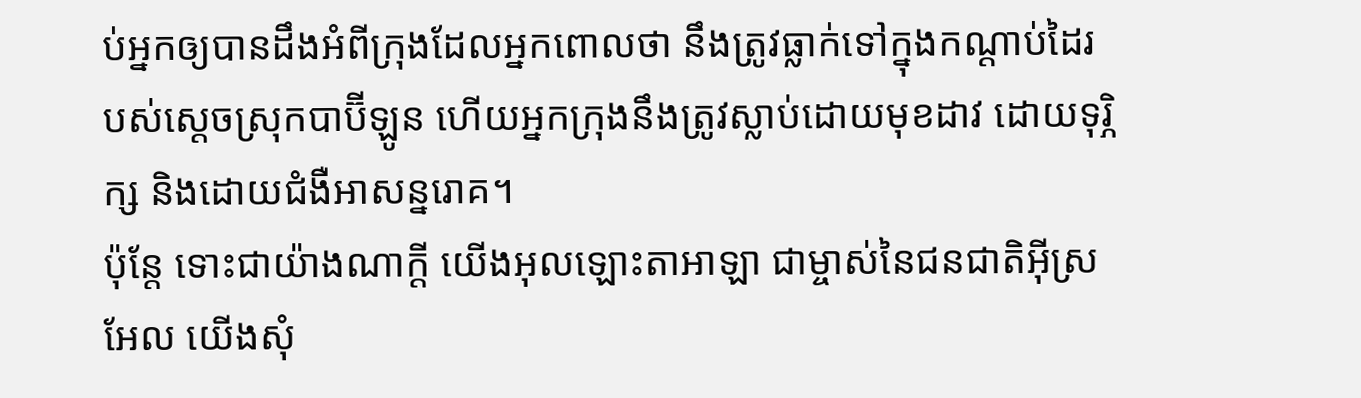ប់អ្នកឲ្យបានដឹងអំពីក្រុងដែលអ្នកពោលថា នឹងត្រូវធ្លាក់ទៅក្នុងកណ្ដាប់ដៃរបស់ស្ដេចស្រុកបាប៊ីឡូន ហើយអ្នកក្រុងនឹងត្រូវស្លាប់ដោយមុខដាវ ដោយទុរ្ភិក្ស និងដោយជំងឺអាសន្នរោគ។
ប៉ុន្តែ ទោះជាយ៉ាងណាក្ដី យើងអុលឡោះតាអាឡា ជាម្ចាស់នៃជនជាតិអ៊ីស្រអែល យើងសុំ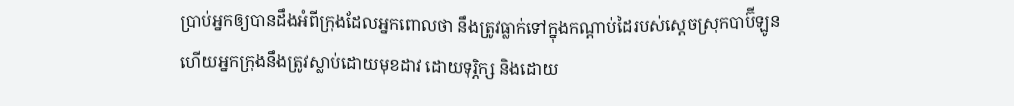ប្រាប់អ្នកឲ្យបានដឹងអំពីក្រុងដែលអ្នកពោលថា នឹងត្រូវធ្លាក់ទៅក្នុងកណ្ដាប់ដៃរបស់ស្ដេចស្រុកបាប៊ីឡូន ហើយអ្នកក្រុងនឹងត្រូវស្លាប់ដោយមុខដាវ ដោយទុរ្ភិក្ស និងដោយ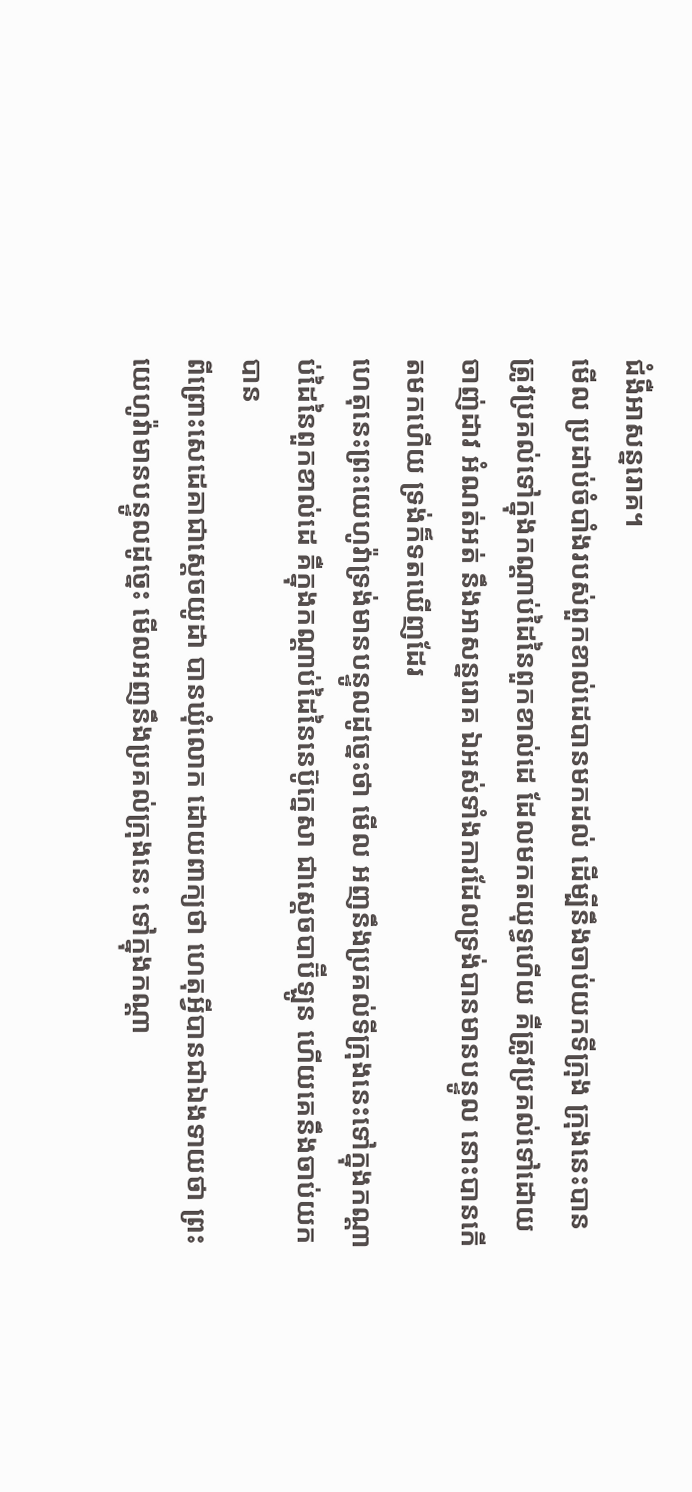ជំងឺអាសន្នរោគ។
មើល ប្រដាប់ចំបាំងរបស់ពួកខាល់ដេបានមកដល់ ដើម្បីនឹងចាប់យកទីក្រុង ក្រុងនេះបានត្រូវប្រគល់ទៅក្នុងកណ្តាប់ដៃនៃពួកខាល់ដេ ដែលមកតយុទ្ធហើយ គឺត្រូវប្រគល់ទៅដោយចាញ់ដាវ អំណត់អត់ នឹងអាសន្នរោគ ឯអស់ទាំងការដែលទ្រង់បានមានបន្ទូល នោះបានកើតមកហើយ ទ្រង់ក៏ទតឃើញដែរ
ហេតុនេះព្រះយេហូវ៉ាទ្រង់មានបន្ទូលដូច្នេះថា មើល អញនឹងប្រគល់ទីក្រុងនេះទៅក្នុងកណ្តាប់ដៃនៃពួកខាល់ដេ គឺក្នុងកណ្តាប់ដៃនៃនេប៊ូក្នេសា ជាស្តេចបាប៊ីឡូន ហើយគេនឹងចាប់យកបាន
ពីព្រោះសេដេគាជាស្តេចយូដា បានឃុំលោក ដោយពាក្យថា ហេតុអ្វីបានជាឯងទាយថា ព្រះយេហូវ៉ាមានបន្ទូលដូច្នេះ មើលអញនឹងប្រគល់ក្រុងនេះ ទៅក្នុងកណ្តា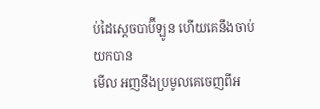ប់ដៃស្តេចបាប៊ីឡូន ហើយគេនឹងចាប់យកបាន
មើល អញនឹងប្រមូលគេចេញពីអ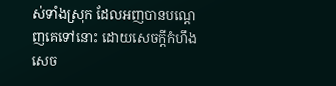ស់ទាំងស្រុក ដែលអញបានបណ្តេញគេទៅនោះ ដោយសេចក្ដីកំហឹង សេច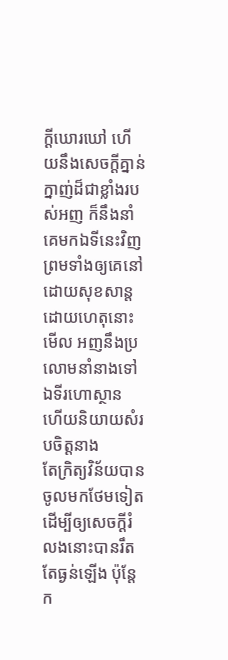ក្ដីឃោរឃៅ ហើយនឹងសេចក្ដីគ្នាន់ក្នាញ់ដ៏ជាខ្លាំងរបស់អញ ក៏នឹងនាំគេមកឯទីនេះវិញ ព្រមទាំងឲ្យគេនៅដោយសុខសាន្ត
ដោយហេតុនោះ មើល អញនឹងប្រលោមនាំនាងទៅឯទីរហោស្ថាន ហើយនិយាយសំរបចិត្តនាង
តែក្រិត្យវិន័យបានចូលមកថែមទៀត ដើម្បីឲ្យសេចក្ដីរំលងនោះបានរឹតតែធ្ងន់ឡើង ប៉ុន្តែ ក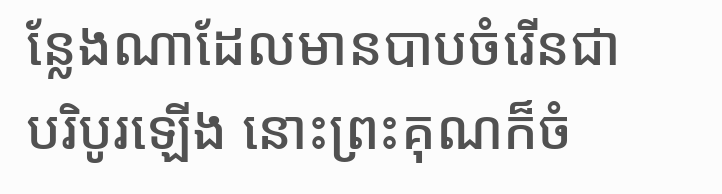ន្លែងណាដែលមានបាបចំរើនជាបរិបូរឡើង នោះព្រះគុណក៏ចំ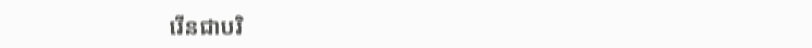រើនជាបរិ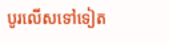បូរលើសទៅទៀត